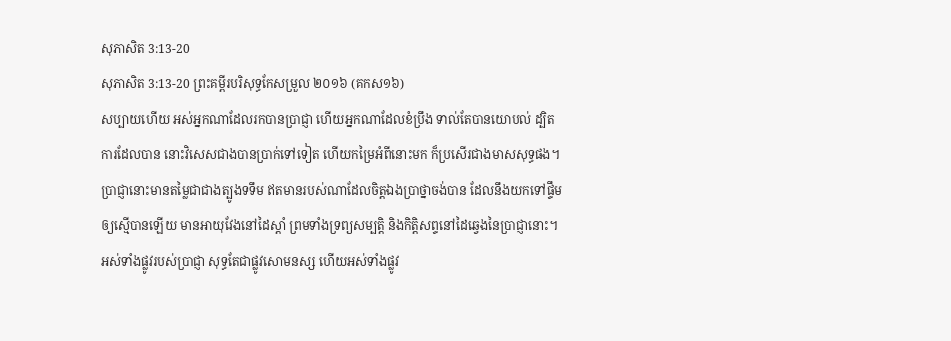សុភាសិត 3:13-20
សុភាសិត 3:13-20 ព្រះគម្ពីរបរិសុទ្ធកែសម្រួល ២០១៦ (គកស១៦)
សប្បាយហើយ អស់អ្នកណាដែលរកបានប្រាជ្ញា ហើយអ្នកណាដែលខំប្រឹង ទាល់តែបានយោបល់ ដ្បិតការដែលបាន នោះវិសេសជាងបានប្រាក់ទៅទៀត ហើយកម្រៃអំពីនោះមក ក៏ប្រសើរជាងមាសសុទ្ធផង។ ប្រាជ្ញានោះមានតម្លៃជាជាងត្បូងទទឹម ឥតមានរបស់ណាដែលចិត្តឯងប្រាថ្នាចង់បាន ដែលនឹងយកទៅផ្ទឹមឲ្យស្មើបានឡើយ មានអាយុវែងនៅដៃស្តាំ ព្រមទាំងទ្រព្យសម្បត្តិ និងកិត្តិសព្ទនៅដៃឆ្វេងនៃប្រាជ្ញានោះ។ អស់ទាំងផ្លូវរបស់ប្រាជ្ញា សុទ្ធតែជាផ្លូវសោមនស្ស ហើយអស់ទាំងផ្លូវ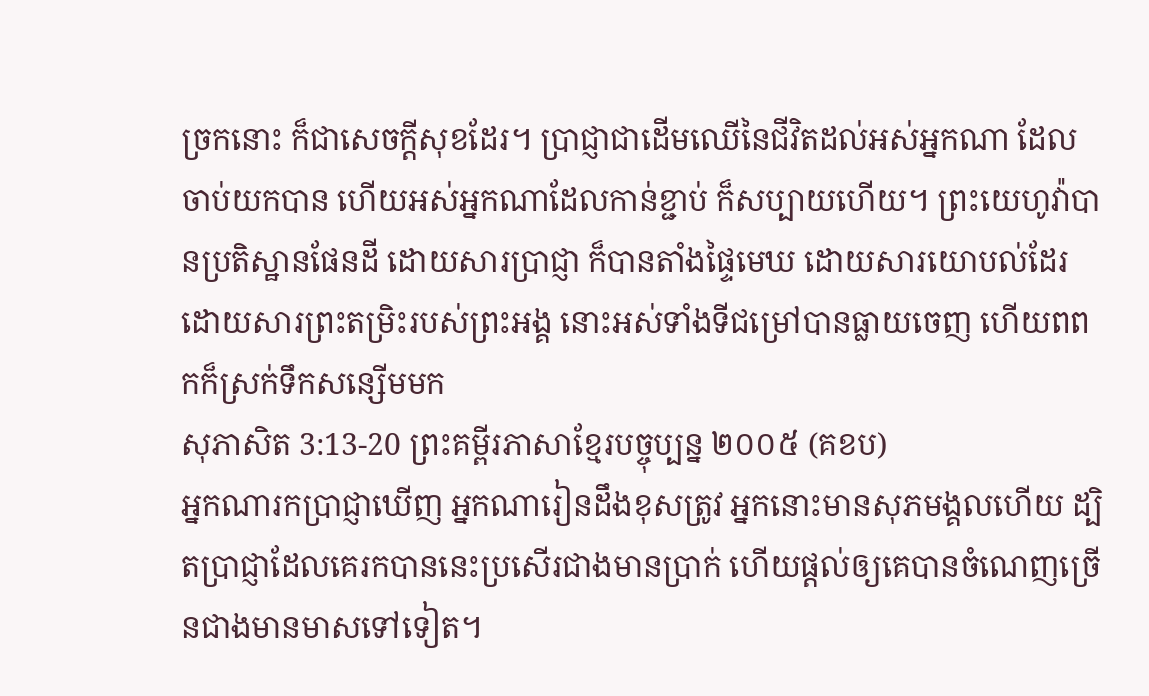ច្រកនោះ ក៏ជាសេចក្ដីសុខដែរ។ ប្រាជ្ញាជាដើមឈើនៃជីវិតដល់អស់អ្នកណា ដែលចាប់យកបាន ហើយអស់អ្នកណាដែលកាន់ខ្ជាប់ ក៏សប្បាយហើយ។ ព្រះយេហូវ៉ាបានប្រតិស្ឋានផែនដី ដោយសារប្រាជ្ញា ក៏បានតាំងផ្ទៃមេឃ ដោយសារយោបល់ដែរ ដោយសារព្រះតម្រិះរបស់ព្រះអង្គ នោះអស់ទាំងទីជម្រៅបានធ្លាយចេញ ហើយពពកក៏ស្រក់ទឹកសន្សើមមក
សុភាសិត 3:13-20 ព្រះគម្ពីរភាសាខ្មែរបច្ចុប្បន្ន ២០០៥ (គខប)
អ្នកណារកប្រាជ្ញាឃើញ អ្នកណារៀនដឹងខុសត្រូវ អ្នកនោះមានសុភមង្គលហើយ ដ្បិតប្រាជ្ញាដែលគេរកបាននេះប្រសើរជាងមានប្រាក់ ហើយផ្ដល់ឲ្យគេបានចំណេញច្រើនជាងមានមាសទៅទៀត។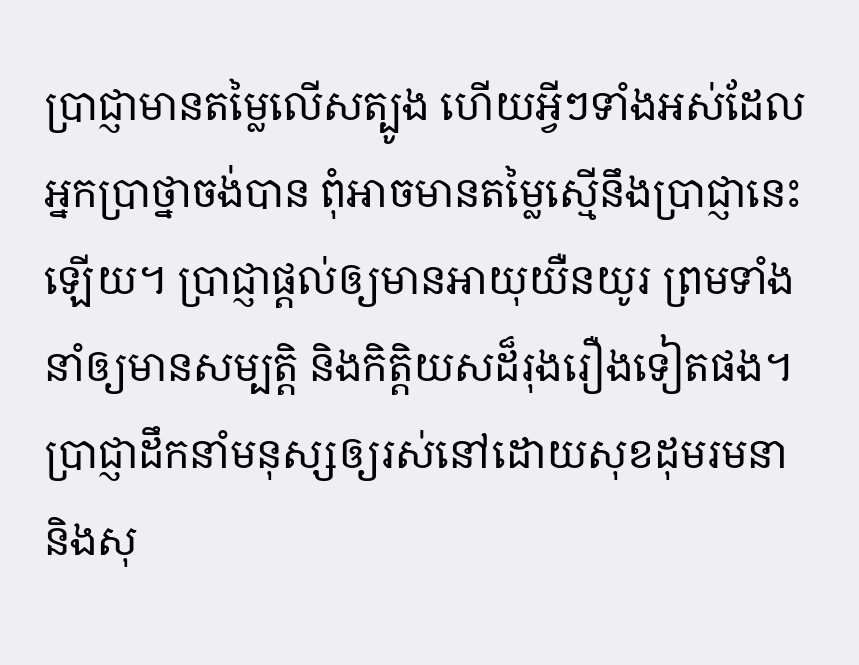ប្រាជ្ញាមានតម្លៃលើសត្បូង ហើយអ្វីៗទាំងអស់ដែលអ្នកប្រាថ្នាចង់បាន ពុំអាចមានតម្លៃស្មើនឹងប្រាជ្ញានេះឡើយ។ ប្រាជ្ញាផ្ដល់ឲ្យមានអាយុយឺនយូរ ព្រមទាំងនាំឲ្យមានសម្បត្តិ និងកិត្តិយសដ៏រុងរឿងទៀតផង។ ប្រាជ្ញាដឹកនាំមនុស្សឲ្យរស់នៅដោយសុខដុមរមនា និងសុ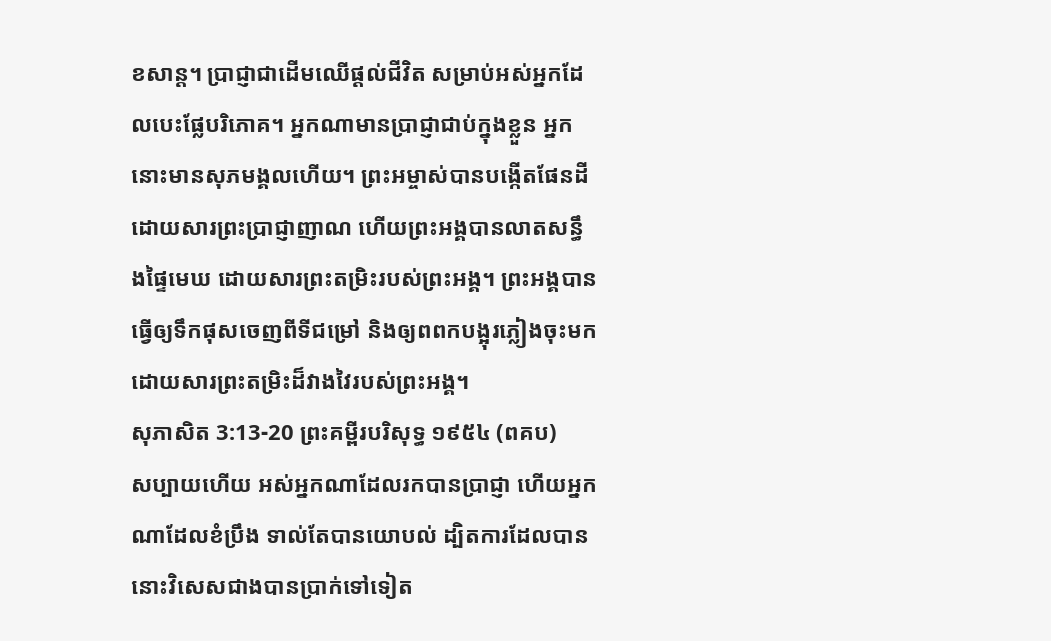ខសាន្ត។ ប្រាជ្ញាជាដើមឈើផ្ដល់ជីវិត សម្រាប់អស់អ្នកដែលបេះផ្លែបរិភោគ។ អ្នកណាមានប្រាជ្ញាជាប់ក្នុងខ្លួន អ្នកនោះមានសុភមង្គលហើយ។ ព្រះអម្ចាស់បានបង្កើតផែនដី ដោយសារព្រះប្រាជ្ញាញាណ ហើយព្រះអង្គបានលាតសន្ធឹងផ្ទៃមេឃ ដោយសារព្រះតម្រិះរបស់ព្រះអង្គ។ ព្រះអង្គបានធ្វើឲ្យទឹកផុសចេញពីទីជម្រៅ និងឲ្យពពកបង្អុរភ្លៀងចុះមក ដោយសារព្រះតម្រិះដ៏វាងវៃរបស់ព្រះអង្គ។
សុភាសិត 3:13-20 ព្រះគម្ពីរបរិសុទ្ធ ១៩៥៤ (ពគប)
សប្បាយហើយ អស់អ្នកណាដែលរកបានប្រាជ្ញា ហើយអ្នកណាដែលខំប្រឹង ទាល់តែបានយោបល់ ដ្បិតការដែលបាន នោះវិសេសជាងបានប្រាក់ទៅទៀត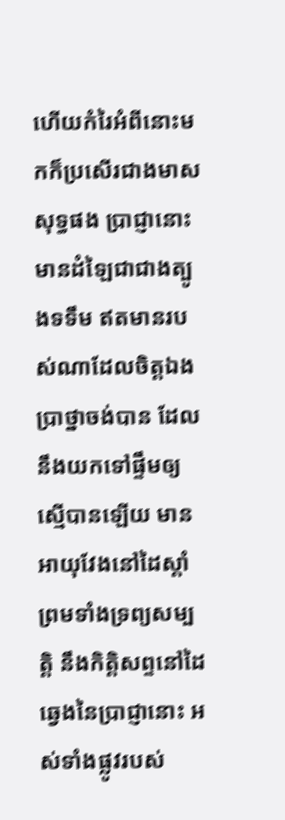ហើយកំរៃអំពីនោះមកក៏ប្រសើរជាងមាសសុទ្ធផង ប្រាជ្ញានោះមានដំឡៃជាជាងត្បូងទទឹម ឥតមានរបស់ណាដែលចិត្តឯងប្រាថ្នាចង់បាន ដែលនឹងយកទៅផ្ទឹមឲ្យស្មើបានឡើយ មានអាយុវែងនៅដៃស្តាំ ព្រមទាំងទ្រព្យសម្បត្តិ នឹងកិត្តិសព្ទនៅដៃឆ្វេងនៃប្រាជ្ញានោះ អស់ទាំងផ្លូវរបស់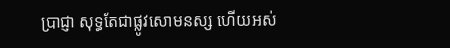ប្រាជ្ញា សុទ្ធតែជាផ្លូវសោមនស្ស ហើយអស់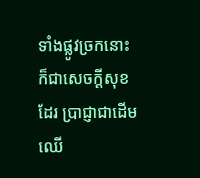ទាំងផ្លូវច្រកនោះក៏ជាសេចក្ដីសុខដែរ ប្រាជ្ញាជាដើមឈើ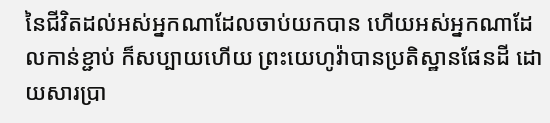នៃជីវិតដល់អស់អ្នកណាដែលចាប់យកបាន ហើយអស់អ្នកណាដែលកាន់ខ្ជាប់ ក៏សប្បាយហើយ ព្រះយេហូវ៉ាបានប្រតិស្ឋានផែនដី ដោយសារប្រា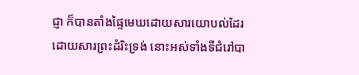ជ្ញា ក៏បានតាំងផ្ទៃមេឃដោយសារយោបល់ដែរ ដោយសារព្រះដំរិះទ្រង់ នោះអស់ទាំងទីជំរៅបា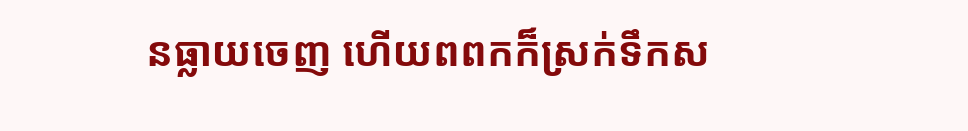នធ្លាយចេញ ហើយពពកក៏ស្រក់ទឹកស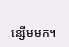ន្សើមមក។